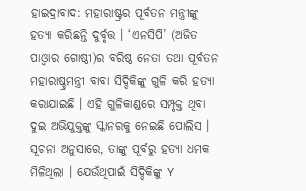ହାଇଦ୍ରାବାଦ: ମହାରାଷ୍ଟ୍ରର ପୂର୍ବତନ ମନ୍ତ୍ରୀଙ୍କୁ ହତ୍ୟା କରିଛନ୍ତି ଦୁର୍ବୃତ୍ତ । ‘ଏନସିପି’ (ଅଜିତ ପାଓ୍ବାର ଗୋଷ୍ଠୀ)ର ବରିଷ୍ଠ ନେତା ତଥା ପୂର୍ବତନ ମହାରାଷ୍ଚ୍ରମନ୍ତ୍ରୀ ବାବା ସିଦ୍ଦିକିଙ୍କୁ ଗୁଳି କରି ହତ୍ୟା କରାଯାଇଛି । ଏହି ଗୁଳିକାଣ୍ଡରେ ସମ୍ପୃକ୍ତ ଥିବା ଦୁଇ ଅଭିଯୁକ୍ତଙ୍କୁ ସ୍କାନରକୁ ନେଇଛି ପୋଲିସ । ସୂଚନା ଅନୁସାରେ, ତାଙ୍କୁ ପୂର୍ବରୁ ହତ୍ୟା ଧମକ ମିଳିଥିଲା । ଯେଉଁଥିପାଇଁ ସିଦ୍ଦିକିଙ୍କୁ Y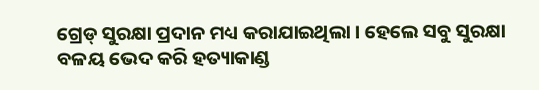ଗ୍ରେଡ୍ ସୁରକ୍ଷା ପ୍ରଦାନ ମଧ୍ୟ କରାଯାଇଥିଲା । ହେଲେ ସବୁ ସୁରକ୍ଷା ବଳୟ ଭେଦ କରି ହତ୍ୟାକାଣ୍ଡ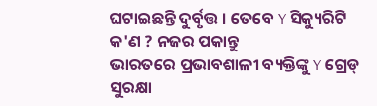ଘଟାଇଛନ୍ତି ଦୁର୍ବୃତ୍ତ । ତେବେ Y ସିକ୍ୟୁରିଟି କ'ଣ ? ନଜର ପକାନ୍ତୁ
ଭାରତରେ ପ୍ରଭାବଶାଳୀ ବ୍ୟକ୍ତିଙ୍କୁ Y ଗ୍ରେଡ୍ ସୁରକ୍ଷା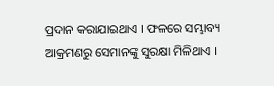ପ୍ରଦାନ କରାଯାଇଥାଏ । ଫଳରେ ସମ୍ଭାବ୍ୟ ଆକ୍ରମଣରୁ ସେମାନଙ୍କୁ ସୁରକ୍ଷା ମିଳିଥାଏ ।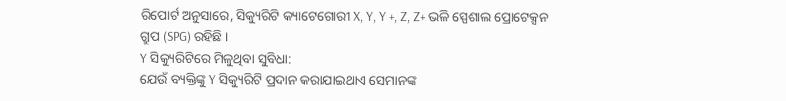ରିପୋର୍ଟ ଅନୁସାରେ, ସିକ୍ୟୁରିଟି କ୍ୟାଟେଗୋରୀ X, Y, Y +, Z, Z+ ଭଳି ସ୍ପେଶାଲ ପ୍ରୋଟେକ୍ସନ ଗ୍ରୁପ (SPG) ରହିଛି ।
Y ସିକ୍ୟୁରିଟିରେ ମିଳୁଥିବା ସୁବିଧା:
ଯେଉଁ ବ୍ୟକ୍ତିଙ୍କୁ Y ସିକ୍ୟୁରିଟି ପ୍ରଦାନ କରାଯାଇଥାଏ ସେମାନଙ୍କ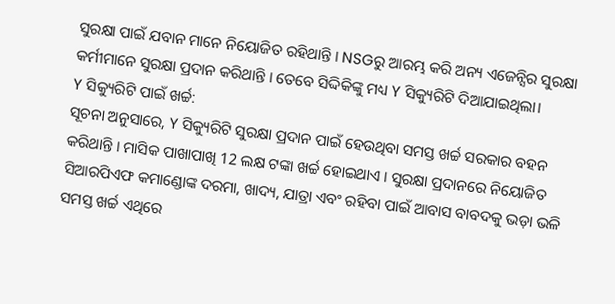ସୁରକ୍ଷା ପାଇଁ ଯବାନ ମାନେ ନିୟୋଜିତ ରହିଥାନ୍ତି । NSGରୁ ଆରମ୍ଭ କରି ଅନ୍ୟ ଏଜେନ୍ସିର ସୁରକ୍ଷା କର୍ମୀମାନେ ସୁରକ୍ଷା ପ୍ରଦାନ କରିଥାନ୍ତି । ତେବେ ସିଦ୍ଦିକିଙ୍କୁ ମଧ୍ୟ Y ସିକ୍ୟୁରିଟି ଦିଆଯାଇଥିଲା।
Y ସିକ୍ୟୁରିଟି ପାଇଁ ଖର୍ଚ୍ଚ:
ସୂଚନା ଅନୁସାରେ, Y ସିକ୍ୟୁରିଟି ସୁରକ୍ଷା ପ୍ରଦାନ ପାଇଁ ହେଉଥିବା ସମସ୍ତ ଖର୍ଚ୍ଚ ସରକାର ବହନ କରିଥାନ୍ତି । ମାସିକ ପାଖାପାଖି 12 ଲକ୍ଷ ଟଙ୍କା ଖର୍ଚ୍ଚ ହୋଇଥାଏ । ସୁରକ୍ଷା ପ୍ରଦାନରେ ନିୟୋଜିତ ସିଆରପିଏଫ କମାଣ୍ଡୋଙ୍କ ଦରମା, ଖାଦ୍ୟ, ଯାତ୍ରା ଏବଂ ରହିବା ପାଇଁ ଆବାସ ବାବଦକୁ ଭଡ଼ା ଭଳି ସମସ୍ତ ଖର୍ଚ୍ଚ ଏଥିରେ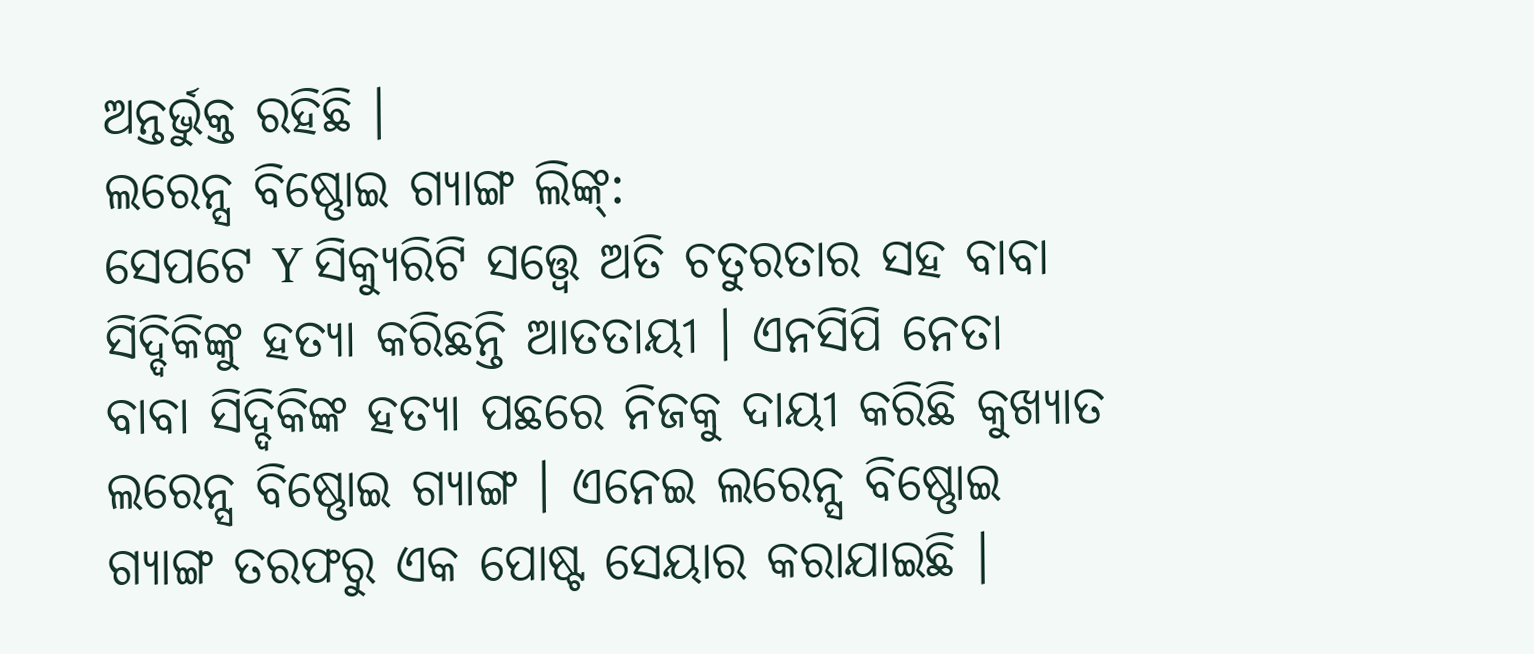ଅନ୍ତର୍ଭୁକ୍ତ ରହିଛି ।
ଲରେନ୍ସ ବିଷ୍ଣୋଇ ଗ୍ୟାଙ୍ଗ ଲିଙ୍କ୍:
ସେପଟେ Y ସିକ୍ୟୁରିଟି ସତ୍ତ୍ବେ ଅତି ଚତୁରତାର ସହ ବାବା ସିଦ୍ଦିକିଙ୍କୁ ହତ୍ୟା କରିଛନ୍ତି ଆତତାୟୀ । ଏନସିପି ନେତା ବାବା ସିଦ୍ଦିକିଙ୍କ ହତ୍ୟା ପଛରେ ନିଜକୁ ଦାୟୀ କରିଛି କୁଖ୍ୟାତ ଲରେନ୍ସ ବିଷ୍ଣୋଇ ଗ୍ୟାଙ୍ଗ । ଏନେଇ ଲରେନ୍ସ ବିଷ୍ଣୋଇ ଗ୍ୟାଙ୍ଗ ତରଫରୁ ଏକ ପୋଷ୍ଟ ସେୟାର କରାଯାଇଛି ।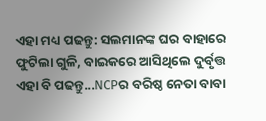ଏହା ମଧ୍ୟ ପଢନ୍ତୁ: ସଲମାନଙ୍କ ଘର ବାହାରେ ଫୁଟିଲା ଗୁଳି, ବାଇକରେ ଆସିଥିଲେ ଦୁର୍ବୃତ୍ତ
ଏହା ବି ପଢନ୍ତୁ...NCPର ବରିଷ୍ଠ ନେତା ବାବା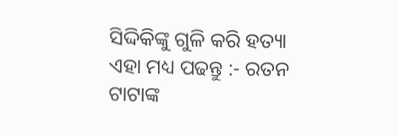ସିଦ୍ଦିକିଙ୍କୁ ଗୁଳି କରି ହତ୍ୟା
ଏହା ମଧ୍ୟ ପଢନ୍ତୁ :- ରତନ ଟାଟାଙ୍କ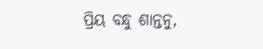ପ୍ରିୟ ବନ୍ଧୁ ଶାନ୍ତନୁ,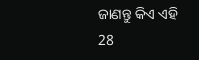ଜାଣନ୍ତୁ କିଏ ଏହି 28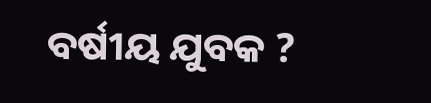ବର୍ଷୀୟ ଯୁବକ ?